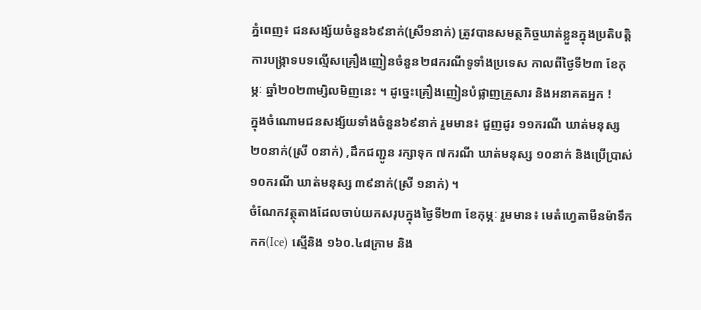ភ្នំពេញ៖ ជនសង្ស័យចំនួន៦៩នាក់(ស្រី១នាក់) ត្រូវបានសមត្ថកិច្ចឃាត់ខ្លួនក្នុងប្រតិបត្តិការបង្ក្រាទបទល្មើសគ្រឿងញៀនចំនួន២៨ករណីទូទាំងប្រទេស កាលពីថ្ងៃទី២៣ ខែកុម្ភៈ ឆ្នាំ២០២៣ម្សិលមិញនេះ ។ ដូច្នេះគ្រឿងញៀនបំផ្លាញគ្រួសារ និងអនាគតអ្នក !
ក្នុងចំណោមជនសង្ស័យទាំងចំនួន៦៩នាក់ រួមមាន៖ ជួញដូរ ១១ករណី ឃាត់មនុស្ស ២០នាក់(ស្រី ០នាក់) ,ដឹកជញ្ជូន រក្សាទុក ៧ករណី ឃាត់មនុស្ស ១០នាក់ និងប្រើប្រាស់ ១០ករណី ឃាត់មនុស្ស ៣៩នាក់(ស្រី ១នាក់) ។
ចំណែកវត្ថុតាងដែលចាប់យកសរុបក្នុងថ្ងៃទី២៣ ខែកុម្ភៈ រួមមាន៖ មេតំហ្វេតាមីនម៉ាទឹកកក(Ice) ស្មេីនិង ១៦០.៤៨ក្រាម និង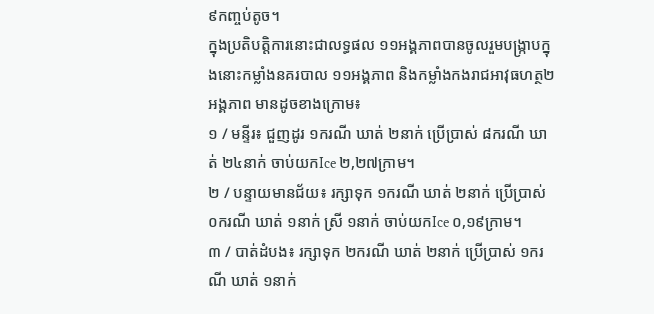៩កញ្ចប់តូច។
ក្នុងប្រតិបត្តិការនោះជាលទ្ធផល ១១អង្គភាពបានចូលរួមបង្ក្រាបក្នុងនោះកម្លាំងនគរបាល ១១អង្គភាព និងកម្លាំងកងរាជអាវុធហត្ថ២អង្គភាព មានដូចខាងក្រោម៖
១ / មន្ទីរ៖ ជួញដូរ ១ករណី ឃាត់ ២នាក់ ប្រើប្រាស់ ៨ករណី ឃាត់ ២៤នាក់ ចាប់យកIce ២,២៧ក្រាម។
២ / បន្ទាយមានជ័យ៖ រក្សាទុក ១ករណី ឃាត់ ២នាក់ ប្រើប្រាស់ ០ករណី ឃាត់ ១នាក់ ស្រី ១នាក់ ចាប់យកIce ០,១៩ក្រាម។
៣ / បាត់ដំបង៖ រក្សាទុក ២ករណី ឃាត់ ២នាក់ ប្រើប្រាស់ ១ករណី ឃាត់ ១នាក់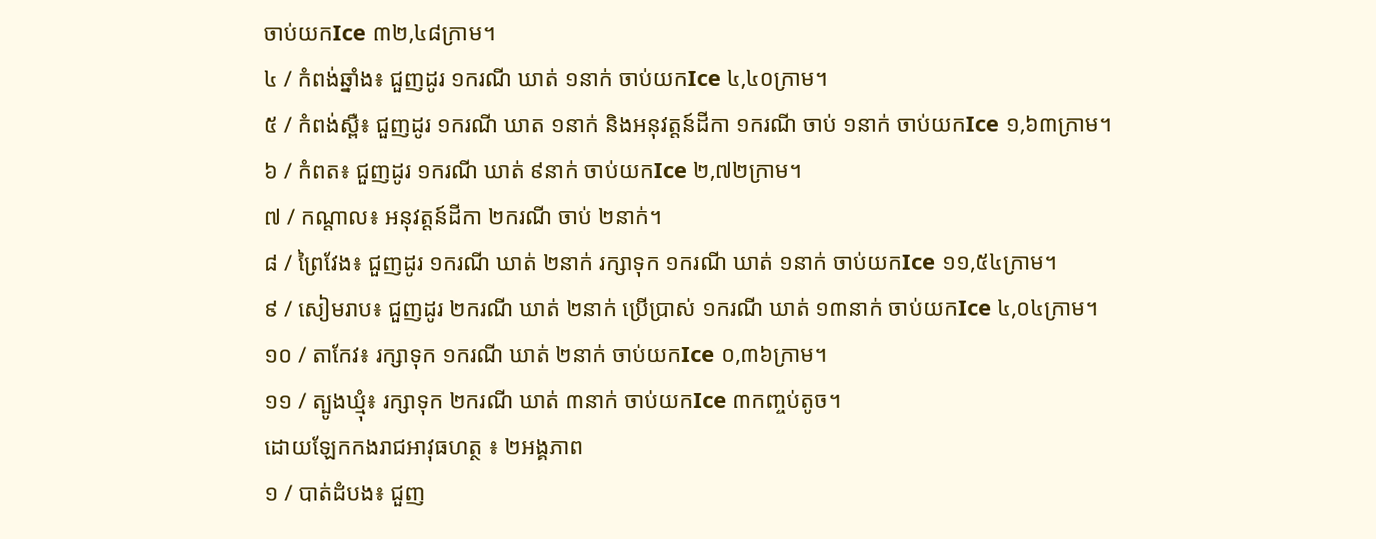ចាប់យកIce ៣២,៤៨ក្រាម។
៤ / កំពង់ឆ្នាំង៖ ជួញដូរ ១ករណី ឃាត់ ១នាក់ ចាប់យកIce ៤,៤០ក្រាម។
៥ / កំពង់ស្ពឺ៖ ជួញដូរ ១ករណី ឃាត ១នាក់ និងអនុវត្តន៍ដីកា ១ករណី ចាប់ ១នាក់ ចាប់យកIce ១,៦៣ក្រាម។
៦ / កំពត៖ ជួញដូរ ១ករណី ឃាត់ ៩នាក់ ចាប់យកIce ២,៧២ក្រាម។
៧ / កណ្តាល៖ អនុវត្តន៍ដីកា ២ករណី ចាប់ ២នាក់។
៨ / ព្រៃវែង៖ ជួញដូរ ១ករណី ឃាត់ ២នាក់ រក្សាទុក ១ករណី ឃាត់ ១នាក់ ចាប់យកIce ១១,៥៤ក្រាម។
៩ / សៀមរាប៖ ជួញដូរ ២ករណី ឃាត់ ២នាក់ ប្រើប្រាស់ ១ករណី ឃាត់ ១៣នាក់ ចាប់យកIce ៤,០៤ក្រាម។
១០ / តាកែវ៖ រក្សាទុក ១ករណី ឃាត់ ២នាក់ ចាប់យកIce ០,៣៦ក្រាម។
១១ / ត្បូងឃ្មុំ៖ រក្សាទុក ២ករណី ឃាត់ ៣នាក់ ចាប់យកIce ៣កញ្ចប់តូច។
ដោយឡែកកងរាជអាវុធហត្ថ ៖ ២អង្គភាព
១ / បាត់ដំបង៖ ជួញ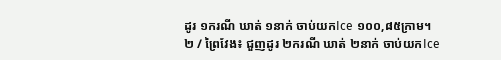ដូរ ១ករណី ឃាត់ ១នាក់ ចាប់យកIce ១០០,៨៥ក្រាម។
២ / ព្រៃវែង៖ ជួញដូរ ២ករណី ឃាត់ ២នាក់ ចាប់យកIce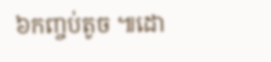៦កញ្ចប់តូច ៕ដោ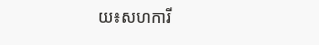យ៖សហការី